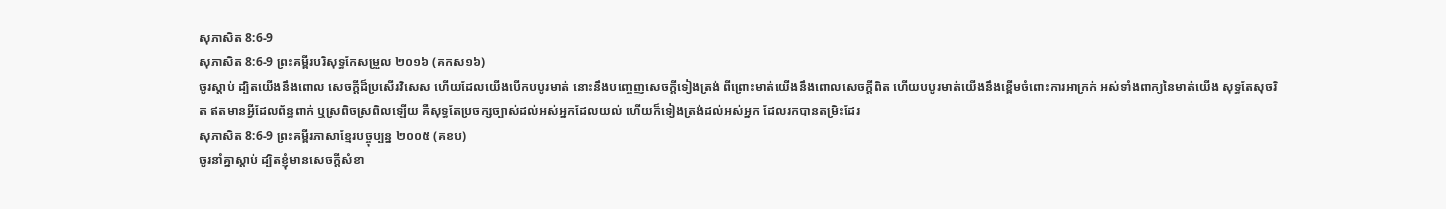សុភាសិត 8:6-9
សុភាសិត 8:6-9 ព្រះគម្ពីរបរិសុទ្ធកែសម្រួល ២០១៦ (គកស១៦)
ចូរស្តាប់ ដ្បិតយើងនឹងពោល សេចក្ដីដ៏ប្រសើរវិសេស ហើយដែលយើងបើកបបូរមាត់ នោះនឹងបញ្ចេញសេចក្ដីទៀងត្រង់ ពីព្រោះមាត់យើងនឹងពោលសេចក្ដីពិត ហើយបបូរមាត់យើងនឹងខ្ពើមចំពោះការអាក្រក់ អស់ទាំងពាក្យនៃមាត់យើង សុទ្ធតែសុចរិត ឥតមានអ្វីដែលព័ន្ធពាក់ ឬស្រពិចស្រពិលឡើយ គឺសុទ្ធតែប្រចក្សច្បាស់ដល់អស់អ្នកដែលយល់ ហើយក៏ទៀងត្រង់ដល់អស់អ្នក ដែលរកបានតម្រិះដែរ
សុភាសិត 8:6-9 ព្រះគម្ពីរភាសាខ្មែរបច្ចុប្បន្ន ២០០៥ (គខប)
ចូរនាំគ្នាស្ដាប់ ដ្បិតខ្ញុំមានសេចក្ដីសំខា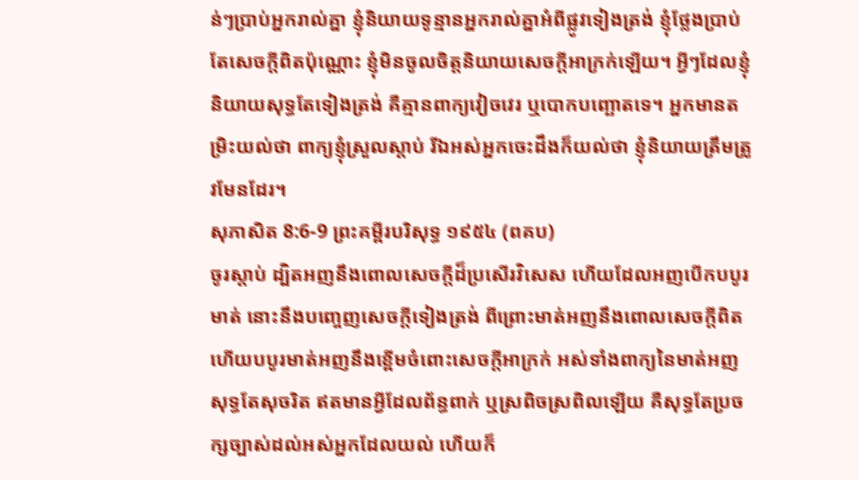ន់ៗប្រាប់អ្នករាល់គ្នា ខ្ញុំនិយាយទូន្មានអ្នករាល់គ្នាអំពីផ្លូវទៀងត្រង់ ខ្ញុំថ្លែងប្រាប់តែសេចក្ដីពិតប៉ុណ្ណោះ ខ្ញុំមិនចូលចិត្តនិយាយសេចក្ដីអាក្រក់ឡើយ។ អ្វីៗដែលខ្ញុំនិយាយសុទ្ធតែទៀងត្រង់ គឺគ្មានពាក្យវៀចវេរ ឬបោកបញ្ឆោតទេ។ អ្នកមានតម្រិះយល់ថា ពាក្យខ្ញុំស្រួលស្ដាប់ រីឯអស់អ្នកចេះដឹងក៏យល់ថា ខ្ញុំនិយាយត្រឹមត្រូវមែនដែរ។
សុភាសិត 8:6-9 ព្រះគម្ពីរបរិសុទ្ធ ១៩៥៤ (ពគប)
ចូរស្តាប់ ដ្បិតអញនឹងពោលសេចក្ដីដ៏ប្រសើរវិសេស ហើយដែលអញបើកបបូរមាត់ នោះនឹងបញ្ចេញសេចក្ដីទៀងត្រង់ ពីព្រោះមាត់អញនឹងពោលសេចក្ដីពិត ហើយបបូរមាត់អញនឹងខ្ពើមចំពោះសេចក្ដីអាក្រក់ អស់ទាំងពាក្យនៃមាត់អញ សុទ្ធតែសុចរិត ឥតមានអ្វីដែលព័ន្ធពាក់ ឬស្រពិចស្រពិលឡើយ គឺសុទ្ធតែប្រចក្សច្បាស់ដល់អស់អ្នកដែលយល់ ហើយក៏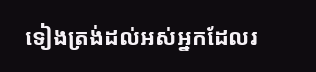ទៀងត្រង់ដល់អស់អ្នកដែលរ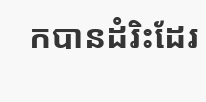កបានដំរិះដែរ